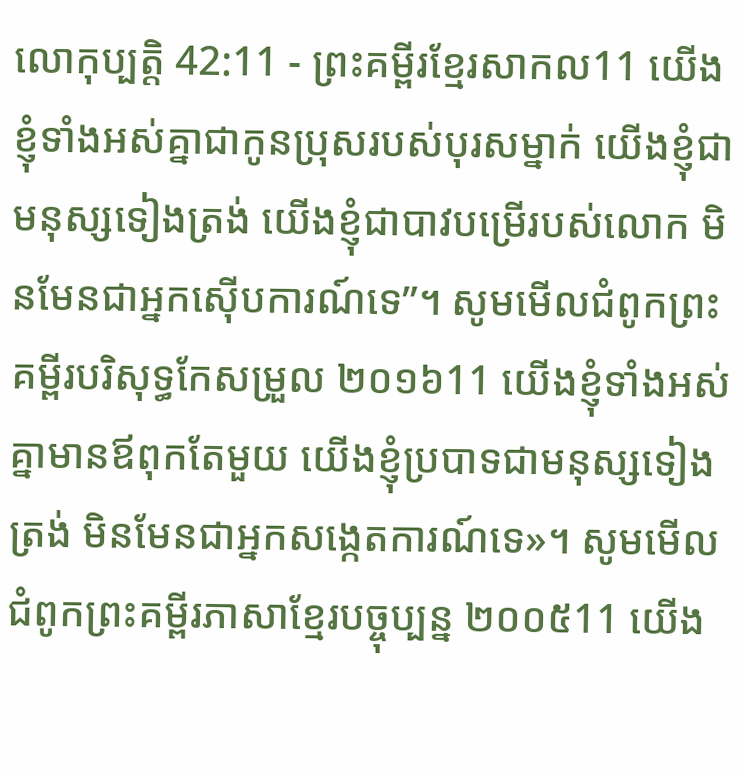លោកុប្បត្តិ 42:11 - ព្រះគម្ពីរខ្មែរសាកល11 យើងខ្ញុំទាំងអស់គ្នាជាកូនប្រុសរបស់បុរសម្នាក់ យើងខ្ញុំជាមនុស្សទៀងត្រង់ យើងខ្ញុំជាបាវបម្រើរបស់លោក មិនមែនជាអ្នកស៊ើបការណ៍ទេ”។ សូមមើលជំពូកព្រះគម្ពីរបរិសុទ្ធកែសម្រួល ២០១៦11 យើងខ្ញុំទាំងអស់គ្នាមានឪពុកតែមួយ យើងខ្ញុំប្របាទជាមនុស្សទៀងត្រង់ មិនមែនជាអ្នកសង្កេតការណ៍ទេ»។ សូមមើលជំពូកព្រះគម្ពីរភាសាខ្មែរបច្ចុប្បន្ន ២០០៥11 យើង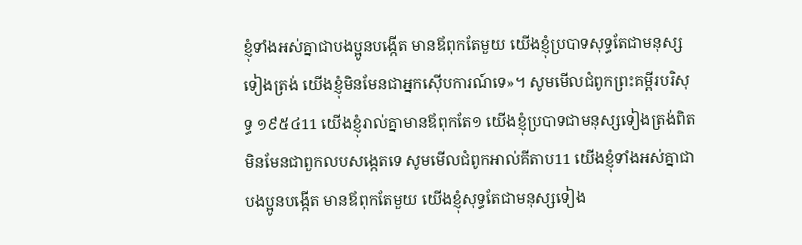ខ្ញុំទាំងអស់គ្នាជាបងប្អូនបង្កើត មានឪពុកតែមួយ យើងខ្ញុំប្របាទសុទ្ធតែជាមនុស្សទៀងត្រង់ យើងខ្ញុំមិនមែនជាអ្នកស៊ើបការណ៍ទេ»។ សូមមើលជំពូកព្រះគម្ពីរបរិសុទ្ធ ១៩៥៤11 យើងខ្ញុំរាល់គ្នាមានឪពុកតែ១ យើងខ្ញុំប្របាទជាមនុស្សទៀងត្រង់ពិត មិនមែនជាពួកលបសង្កេតទេ សូមមើលជំពូកអាល់គីតាប11 យើងខ្ញុំទាំងអស់គ្នាជាបងប្អូនបង្កើត មានឪពុកតែមួយ យើងខ្ញុំសុទ្ធតែជាមនុស្សទៀង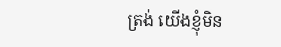ត្រង់ យើងខ្ញុំមិន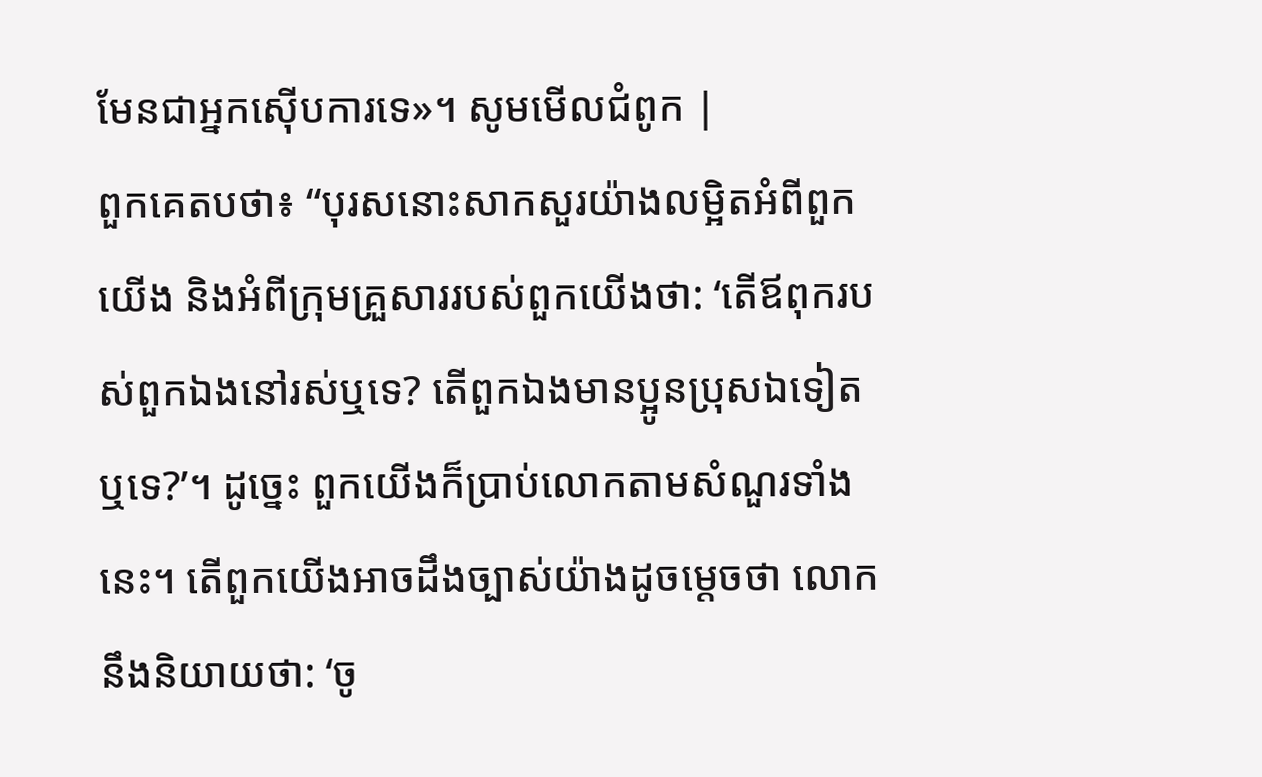មែនជាអ្នកស៊ើបការទេ»។ សូមមើលជំពូក |
ពួកគេតបថា៖ “បុរសនោះសាកសួរយ៉ាងលម្អិតអំពីពួកយើង និងអំពីក្រុមគ្រួសាររបស់ពួកយើងថា: ‘តើឪពុករបស់ពួកឯងនៅរស់ឬទេ? តើពួកឯងមានប្អូនប្រុសឯទៀតឬទេ?’។ ដូច្នេះ ពួកយើងក៏ប្រាប់លោកតាមសំណួរទាំងនេះ។ តើពួកយើងអាចដឹងច្បាស់យ៉ាងដូចម្ដេចថា លោកនឹងនិយាយថា: ‘ចូ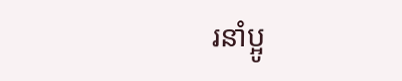រនាំប្អូ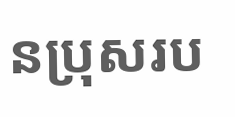នប្រុសរប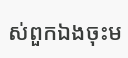ស់ពួកឯងចុះម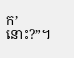ក’ នោះ?”។